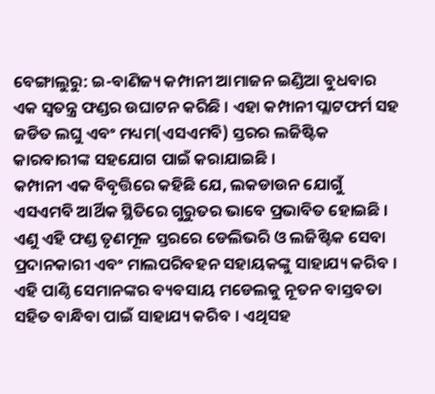ବେଙ୍ଗାଲୁରୁ: ଇ-ବାଣିଜ୍ୟ କମ୍ପାନୀ ଆମାଜନ ଇଣ୍ଡିଆ ବୁଧବାର ଏକ ସ୍ବତନ୍ତ୍ର ଫଣ୍ଡର ଉଘାଟନ କରିଛି । ଏହା କମ୍ପାନୀ ପ୍ଲାଟଫର୍ମ ସହ ଜଡିତ ଲଘୁ ଏବଂ ମଧ୍ୟମ(ଏସଏମବି) ସ୍ତରର ଲଜିଷ୍ଟିକ କାରବାରୀଙ୍କ ସହଯୋଗ ପାଇଁ କରାଯାଇଛି ।
କମ୍ପାନୀ ଏକ ବିବୃତ୍ତିରେ କହିଛି ଯେ, ଲକଡାଉନ ଯୋଗୁଁ ଏସଏମବି ଆର୍ଥିକ ସ୍ଥିତିରେ ଗୁରୁତର ଭାବେ ପ୍ରଭାବିତ ହୋଇଛି । ଏଣୁ ଏହି ଫଣ୍ଡ ତୃଣମୂଳ ସ୍ତରରେ ଡେଲିଭରି ଓ ଲଜିଷ୍ଟିକ ସେବା ପ୍ରଦାନକାରୀ ଏବଂ ମାଲପରିବହନ ସହାୟକଙ୍କୁ ସାହାଯ୍ୟ କରିବ ।
ଏହି ପାଣ୍ଠି ସେମାନଙ୍କର ବ୍ୟବସାୟ ମଡେଲକୁ ନୂତନ ବାସ୍ତବତା ସହିତ ବାନ୍ଧିବା ପାଇଁ ସାହାଯ୍ୟ କରିବ । ଏଥିସହ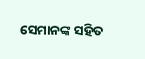ସେମାନଙ୍କ ସହିତ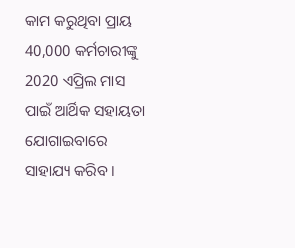କାମ କରୁଥିବା ପ୍ରାୟ 40,000 କର୍ମଚାରୀଙ୍କୁ 2020 ଏପ୍ରିଲ ମାସ ପାଇଁ ଆର୍ଥିକ ସହାୟତା ଯୋଗାଇବାରେ ସାହାଯ୍ୟ କରିବ ।